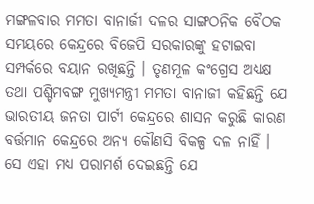ମଙ୍ଗଳବାର ମମତା ବାନାର୍ଜୀ ଦଳର ସାଙ୍ଗଠନିକ ବୈଠକ ସମୟରେ କେନ୍ଦ୍ରରେ ବିଜେପି ସରକାରଙ୍କୁ ହଟାଇବା ସମ୍ପର୍କରେ ବୟାନ ରଖିଛନ୍ତି । ତୃଣମୂଳ କଂଗ୍ରେସ ଅଧ୍ୟକ୍ଷ ତଥା ପଶ୍ଚିମବଙ୍ଗ ମୁଖ୍ୟମନ୍ତ୍ରୀ ମମତା ବାନାଜୀ କହିଛନ୍ତି ଯେ ଭାରତୀୟ ଜନତା ପାର୍ଟୀ କେନ୍ଦ୍ରରେ ଶାସନ କରୁଛି କାରଣ ବର୍ତ୍ତମାନ କେନ୍ଦ୍ରରେ ଅନ୍ୟ କୌଣସି ବିକଳ୍ପ ଦଳ ନାହିଁ । ସେ ଏହା ମଧ୍ୟ ପରାମର୍ଶ ଦେଇଛନ୍ତି ଯେ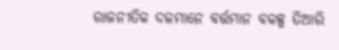ରାଜନୀତିକ ଦଳମାନେ ବର୍ତ୍ତମାନ ବକଳ୍ପ ତିଆରି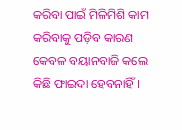କରିବା ପାଇଁ ମିଳିମିଶି କାମ କରିବାକୁ ପଡ଼ିବ କାରଣ କେବଳ ବୟାନବାଜି କଲେ କିଛି ଫାଇଦା ହେବନାହିଁ ।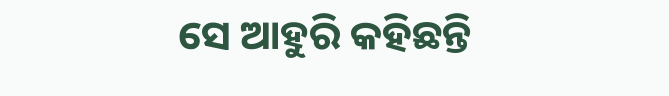ସେ ଆହୁରି କହିଛନ୍ତି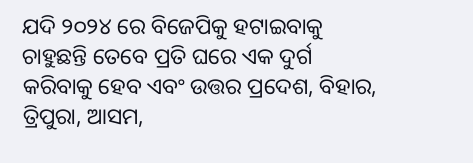ଯଦି ୨୦୨୪ ରେ ବିଜେପିକୁ ହଟାଇବାକୁ ଚାହୁଛନ୍ତି ତେବେ ପ୍ରତି ଘରେ ଏକ ଦୁର୍ଗ କରିବାକୁ ହେବ ଏବଂ ଉତ୍ତର ପ୍ରଦେଶ, ବିହାର, ତ୍ରିପୁରା, ଆସମ,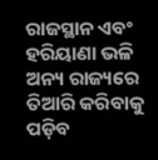ରାଜସ୍ଥାନ ଏବଂ ହରିୟାଣା ଭଳି ଅନ୍ୟ ରାଜ୍ୟରେ ତିଆରି କରିବାକୁ ପଡ଼ିବ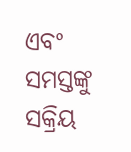ଏବଂ ସମସ୍ତଙ୍କୁ ସକ୍ରିୟ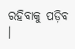ରହିବାକୁ ପଡ଼ିବ ।